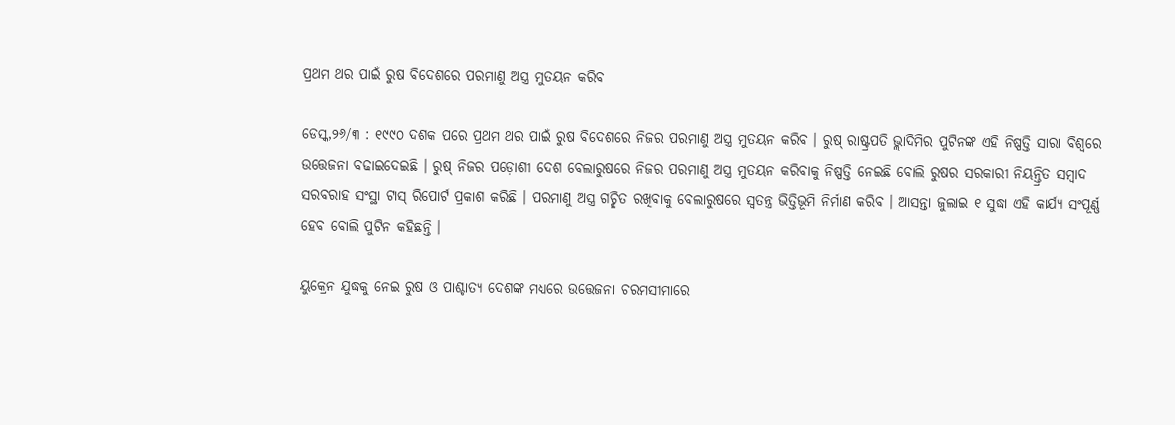ପ୍ରଥମ ଥର ପାଇଁ ରୁଷ ବିଦେଶରେ ପରମାଣୁ ଅସ୍ତ୍ର ମୁତୟନ କରିବ

ଡେସ୍କ,୨୬/୩ : ୧୯୯୦ ଦଶକ ପରେ ପ୍ରଥମ ଥର ପାଇଁ ରୁଷ ବିଦେଶରେ ନିଜର ପରମାଣୁ ଅସ୍ତ୍ର ମୁତୟନ କରିବ । ରୁଷ୍ ରାଷ୍ଟ୍ରପତି ଭ୍ଲାଦିମିର ପୁଟିନଙ୍କ ଏହି ନିଷ୍ପତ୍ତି ସାରା ବିଶ୍ୱରେ ଉତ୍ତେଜନା ବଢାଇଦେଇଛି । ରୁଷ୍ ନିଜର ପଡ଼ୋଶୀ ଦେଶ ବେଲାରୁଷରେ ନିଜର ପରମାଣୁ ଅସ୍ତ୍ର ମୁତୟନ କରିବାକୁ ନିଷ୍ପତ୍ତି ନେଇଛି ବୋଲି ରୁଷର ସରକାରୀ ନିୟନ୍ତ୍ରିତ ସମ୍ବାଦ ସରବରାହ ସଂସ୍ଥା ଟାସ୍ ରିପୋର୍ଟ ପ୍ରକାଶ କରିଛି । ପରମାଣୁ ଅସ୍ତ୍ର ଗଚ୍ଛିତ ରଖିବାକୁ ବେଲାରୁଷରେ ସ୍ୱତନ୍ତ୍ର ଭିତ୍ତିଭୂମି ନିର୍ମାଣ କରିବ । ଆସନ୍ତା ଜୁଲାଇ ୧ ସୁଦ୍ଧା ଏହି କାର୍ଯ୍ୟ ସଂପୂର୍ଣ୍ଣ ହେବ ବୋଲି ପୁଟିନ କହିଛନ୍ତି ।

ୟୁକ୍ରେନ ଯୁଦ୍ଧକୁ ନେଇ ରୁଷ ଓ ପାଶ୍ଚାତ୍ୟ ଦେଶଙ୍କ ମଧ୍ୟରେ ଉତ୍ତେଜନା ଚରମସୀମାରେ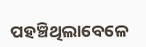ପହଞ୍ଚିଥିଲାବେଳେ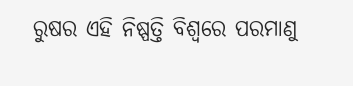ରୁଷର ଏହି ନିଷ୍ପତ୍ତି ବିଶ୍ବରେ ପରମାଣୁ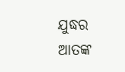ଯୁଦ୍ଧର ଆତଙ୍କ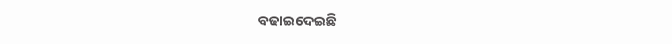ବଢାଇଦେଇଛି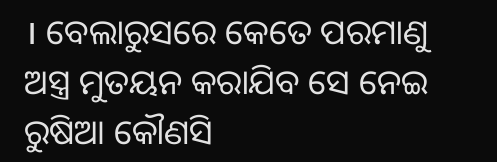। ବେଲାରୁସରେ କେତେ ପରମାଣୁ ଅସ୍ତ୍ର ମୁତୟନ କରାଯିବ ସେ ନେଇ ରୁଷିଆ କୌଣସି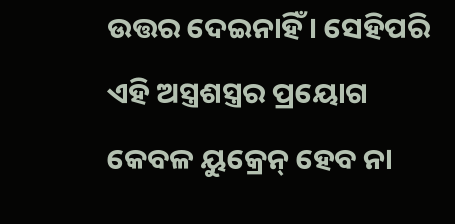ଉତ୍ତର ଦେଇନାହିଁ । ସେହିପରି ଏହି ଅସ୍ତ୍ରଶସ୍ତ୍ରର ପ୍ରୟୋଗ କେବଳ ୟୁକ୍ରେନ୍ ହେବ ନା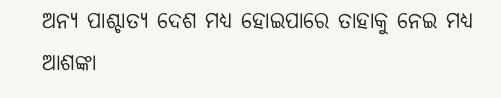ଅନ୍ୟ ପାଶ୍ଚାତ୍ୟ ଦେଶ ମଧ୍ୟ ହୋଇପାରେ ତାହାକୁ ନେଇ ମଧ୍ୟ ଆଶଙ୍କା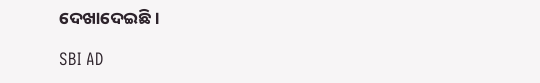ଦେଖାଦେଇଛି ।

SBI AD